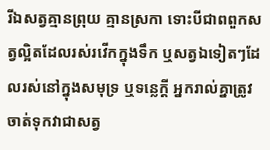រីឯសត្វគ្មានព្រុយ គ្មានស្រកា ទោះបីជាពពួកសត្វល្អិតដែលរស់រវើកក្នុងទឹក ឬសត្វឯទៀតៗដែលរស់នៅក្នុងសមុទ្រ ឬទន្លេក្ដី អ្នករាល់គ្នាត្រូវចាត់ទុកវាជាសត្វ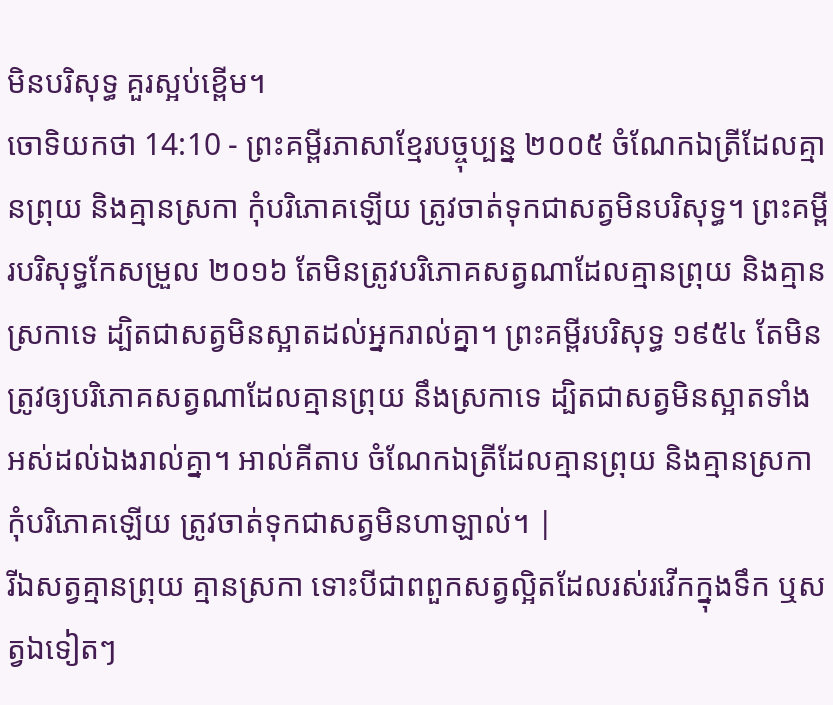មិនបរិសុទ្ធ គួរស្អប់ខ្ពើម។
ចោទិយកថា 14:10 - ព្រះគម្ពីរភាសាខ្មែរបច្ចុប្បន្ន ២០០៥ ចំណែកឯត្រីដែលគ្មានព្រុយ និងគ្មានស្រកា កុំបរិភោគឡើយ ត្រូវចាត់ទុកជាសត្វមិនបរិសុទ្ធ។ ព្រះគម្ពីរបរិសុទ្ធកែសម្រួល ២០១៦ តែមិនត្រូវបរិភោគសត្វណាដែលគ្មានព្រុយ និងគ្មានស្រកាទេ ដ្បិតជាសត្វមិនស្អាតដល់អ្នករាល់គ្នា។ ព្រះគម្ពីរបរិសុទ្ធ ១៩៥៤ តែមិនត្រូវឲ្យបរិភោគសត្វណាដែលគ្មានព្រុយ នឹងស្រកាទេ ដ្បិតជាសត្វមិនស្អាតទាំងអស់ដល់ឯងរាល់គ្នា។ អាល់គីតាប ចំណែកឯត្រីដែលគ្មានព្រុយ និងគ្មានស្រកាកុំបរិភោគឡើយ ត្រូវចាត់ទុកជាសត្វមិនហាឡាល់។ |
រីឯសត្វគ្មានព្រុយ គ្មានស្រកា ទោះបីជាពពួកសត្វល្អិតដែលរស់រវើកក្នុងទឹក ឬសត្វឯទៀតៗ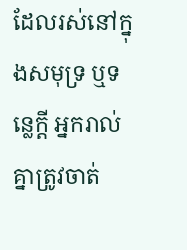ដែលរស់នៅក្នុងសមុទ្រ ឬទន្លេក្ដី អ្នករាល់គ្នាត្រូវចាត់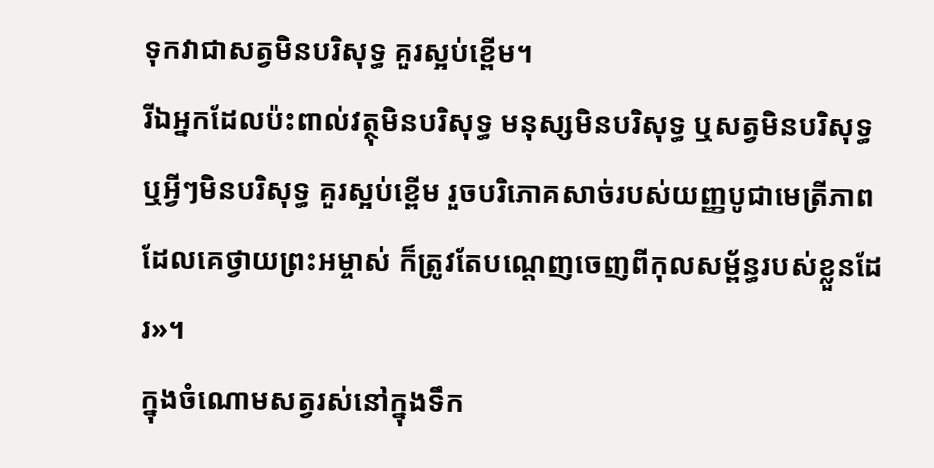ទុកវាជាសត្វមិនបរិសុទ្ធ គួរស្អប់ខ្ពើម។
រីឯអ្នកដែលប៉ះពាល់វត្ថុមិនបរិសុទ្ធ មនុស្សមិនបរិសុទ្ធ ឬសត្វមិនបរិសុទ្ធ ឬអ្វីៗមិនបរិសុទ្ធ គួរស្អប់ខ្ពើម រួចបរិភោគសាច់របស់យញ្ញបូជាមេត្រីភាព ដែលគេថ្វាយព្រះអម្ចាស់ ក៏ត្រូវតែបណ្ដេញចេញពីកុលសម្ព័ន្ធរបស់ខ្លួនដែរ»។
ក្នុងចំណោមសត្វរស់នៅក្នុងទឹក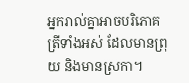អ្នករាល់គ្នាអាចបរិភោគត្រីទាំងអស់ ដែលមានព្រុយ និងមានស្រកា។